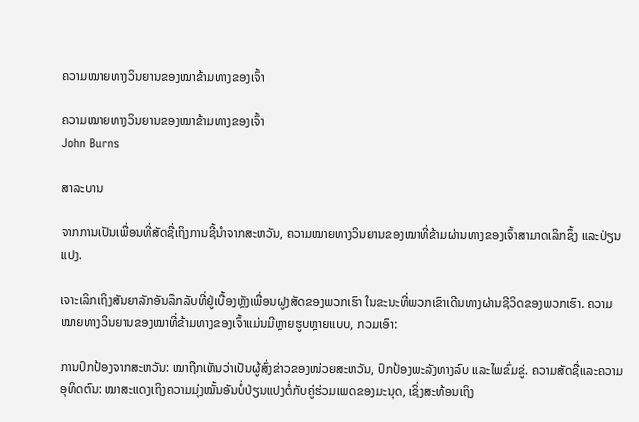ຄວາມໝາຍທາງວິນຍານຂອງໝາຂ້າມທາງຂອງເຈົ້າ

ຄວາມໝາຍທາງວິນຍານຂອງໝາຂ້າມທາງຂອງເຈົ້າ
John Burns

ສາລະບານ

ຈາກການເປັນເພື່ອນທີ່ສັດຊື່ເຖິງການຊີ້ນຳຈາກສະຫວັນ, ຄວາມໝາຍທາງວິນຍານຂອງໝາທີ່ຂ້າມຜ່ານທາງຂອງເຈົ້າສາມາດເລິກຊຶ້ງ ແລະປ່ຽນແປງ.

ເຈາະເລິກເຖິງສັນຍາລັກອັນລຶກລັບທີ່ຢູ່ເບື້ອງຫຼັງເພື່ອນຝູງສັດຂອງພວກເຮົາ ໃນຂະນະທີ່ພວກເຂົາເດີນທາງຜ່ານຊີວິດຂອງພວກເຮົາ. ຄວາມໝາຍທາງວິນຍານຂອງໝາທີ່ຂ້າມທາງຂອງເຈົ້າແມ່ນມີຫຼາຍຮູບຫຼາຍແບບ, ກວມເອົາ:

ການປົກປ້ອງຈາກສະຫວັນ: ໝາຖືກເຫັນວ່າເປັນຜູ້ສົ່ງຂ່າວຂອງໜ່ວຍສະຫວັນ, ປົກປ້ອງພະລັງທາງລົບ ແລະໄພຂົ່ມຂູ່. ຄວາມສັດຊື່ແລະຄວາມອຸທິດຕົນ: ໝາສະແດງເຖິງຄວາມມຸ່ງໝັ້ນອັນບໍ່ປ່ຽນແປງຕໍ່ກັບຄູ່ຮ່ວມເພດຂອງມະນຸດ, ເຊິ່ງສະທ້ອນເຖິງ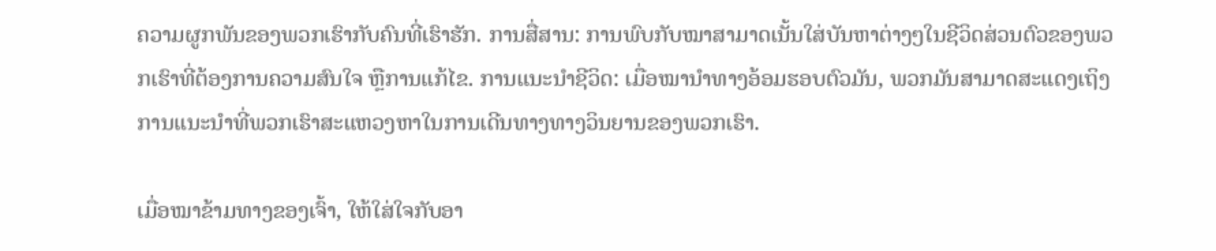ຄວາມຜູກພັນຂອງພວກເຮົາກັບຄົນທີ່ເຮົາຮັກ. ການສື່ສານ: ການພົບກັບໝາສາມາດເນັ້ນໃສ່ບັນຫາຕ່າງໆໃນຊີວິດສ່ວນຕົວຂອງພວກເຮົາທີ່ຕ້ອງການຄວາມສົນໃຈ ຫຼືການແກ້ໄຂ. ການແນະນຳຊີວິດ: ເມື່ອໝານຳທາງອ້ອມຮອບຕົວມັນ, ພວກມັນສາມາດສະແດງເຖິງການແນະນຳທີ່ພວກເຮົາສະແຫວງຫາໃນການເດີນທາງທາງວິນຍານຂອງພວກເຮົາ.

ເມື່ອໝາຂ້າມທາງຂອງເຈົ້າ, ໃຫ້ໃສ່ໃຈກັບອາ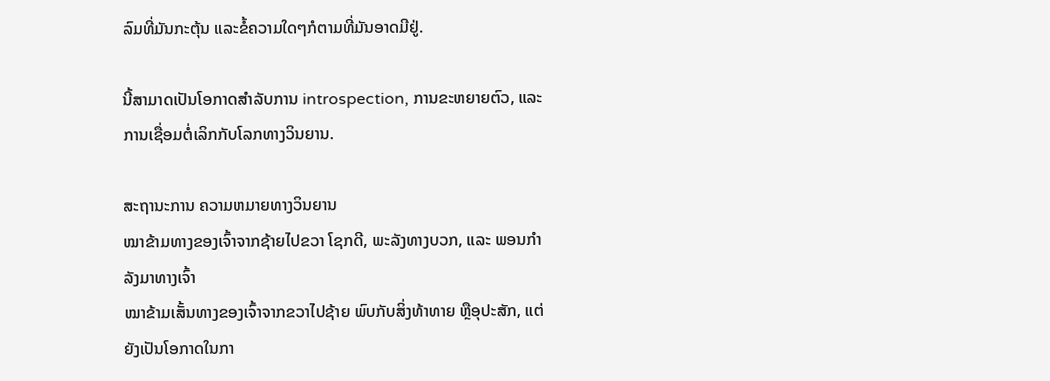ລົມທີ່ມັນກະຕຸ້ນ ແລະຂໍ້ຄວາມໃດໆກໍຕາມທີ່ມັນອາດມີຢູ່.

ນີ້ສາມາດເປັນໂອກາດສໍາລັບການ introspection, ການຂະຫຍາຍຕົວ, ແລະການເຊື່ອມຕໍ່ເລິກກັບໂລກທາງວິນຍານ.

ສະຖານະການ ຄວາມຫມາຍທາງວິນຍານ
ໝາຂ້າມທາງຂອງເຈົ້າຈາກຊ້າຍໄປຂວາ ໂຊກດີ, ພະລັງທາງບວກ, ແລະ ພອນກຳລັງມາທາງເຈົ້າ
ໝາຂ້າມເສັ້ນທາງຂອງເຈົ້າຈາກຂວາໄປຊ້າຍ ພົບກັບສິ່ງທ້າທາຍ ຫຼືອຸປະສັກ, ແຕ່ຍັງເປັນໂອກາດໃນກາ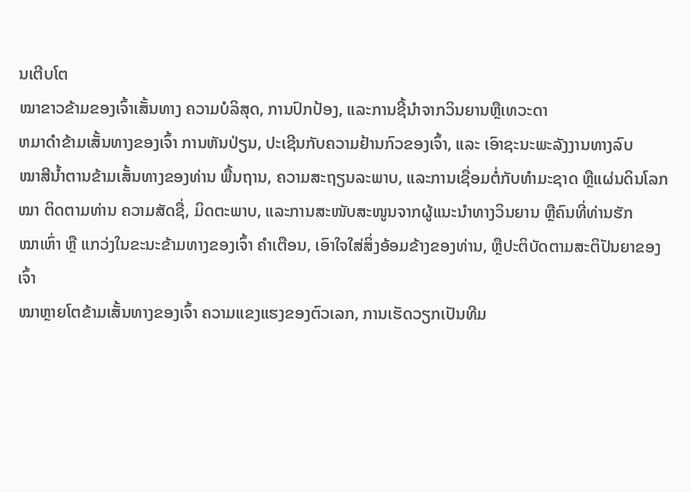ນເຕີບໂຕ
ໝາຂາວຂ້າມຂອງເຈົ້າເສັ້ນທາງ ຄວາມບໍລິສຸດ, ການປົກປ້ອງ, ແລະການຊີ້ນໍາຈາກວິນຍານຫຼືເທວະດາ
ຫມາດໍາຂ້າມເສັ້ນທາງຂອງເຈົ້າ ການຫັນປ່ຽນ, ປະເຊີນກັບຄວາມຢ້ານກົວຂອງເຈົ້າ, ແລະ ເອົາຊະນະພະລັງງານທາງລົບ
ໝາສີນ້ຳຕານຂ້າມເສັ້ນທາງຂອງທ່ານ ພື້ນຖານ, ຄວາມສະຖຽນລະພາບ, ແລະການເຊື່ອມຕໍ່ກັບທຳມະຊາດ ຫຼືແຜ່ນດິນໂລກ
ໝາ ຕິດຕາມທ່ານ ຄວາມສັດຊື່, ມິດຕະພາບ, ແລະການສະໜັບສະໜູນຈາກຜູ້ແນະນຳທາງວິນຍານ ຫຼືຄົນທີ່ທ່ານຮັກ
ໝາເຫົ່າ ຫຼື ແກວ່ງໃນຂະນະຂ້າມທາງຂອງເຈົ້າ ຄຳເຕືອນ, ເອົາໃຈໃສ່ສິ່ງອ້ອມຂ້າງຂອງທ່ານ, ຫຼືປະຕິບັດຕາມສະຕິປັນຍາຂອງເຈົ້າ
ໝາຫຼາຍໂຕຂ້າມເສັ້ນທາງຂອງເຈົ້າ ຄວາມແຂງແຮງຂອງຕົວເລກ, ການເຮັດວຽກເປັນທີມ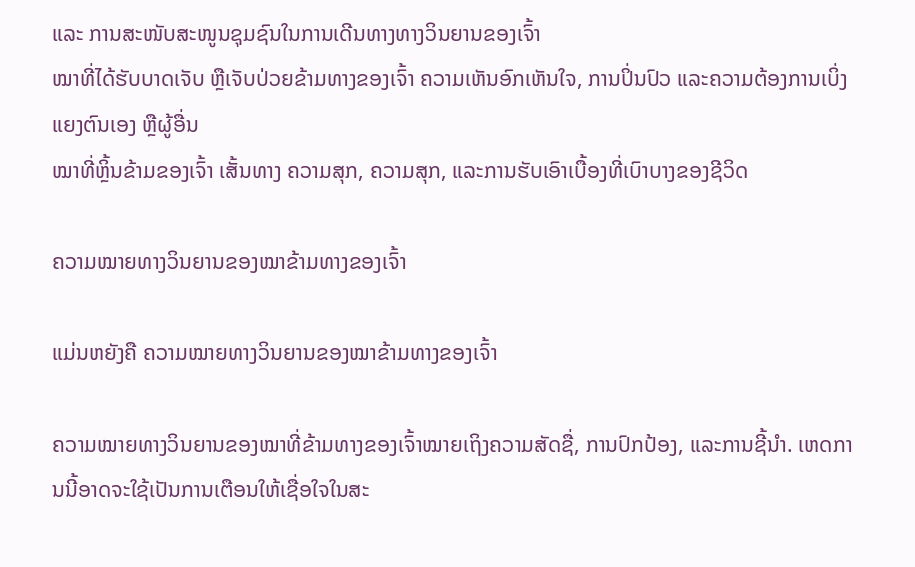ແລະ ການສະໜັບສະໜູນຊຸມຊົນໃນການເດີນທາງທາງວິນຍານຂອງເຈົ້າ
ໝາທີ່ໄດ້ຮັບບາດເຈັບ ຫຼືເຈັບປ່ວຍຂ້າມທາງຂອງເຈົ້າ ຄວາມເຫັນອົກເຫັນໃຈ, ການປິ່ນປົວ ແລະຄວາມຕ້ອງການເບິ່ງແຍງຕົນເອງ ຫຼືຜູ້ອື່ນ
ໝາທີ່ຫຼິ້ນຂ້າມຂອງເຈົ້າ ເສັ້ນທາງ ຄວາມສຸກ, ຄວາມສຸກ, ແລະການຮັບເອົາເບື້ອງທີ່ເບົາບາງຂອງຊີວິດ

ຄວາມໝາຍທາງວິນຍານຂອງໝາຂ້າມທາງຂອງເຈົ້າ

ແມ່ນຫຍັງຄື ຄວາມໝາຍທາງວິນຍານຂອງໝາຂ້າມທາງຂອງເຈົ້າ

ຄວາມໝາຍທາງວິນຍານຂອງໝາທີ່ຂ້າມທາງຂອງເຈົ້າໝາຍເຖິງຄວາມສັດຊື່, ການປົກປ້ອງ, ແລະການຊີ້ນຳ. ເຫດການນີ້ອາດຈະໃຊ້ເປັນການເຕືອນໃຫ້ເຊື່ອໃຈໃນສະ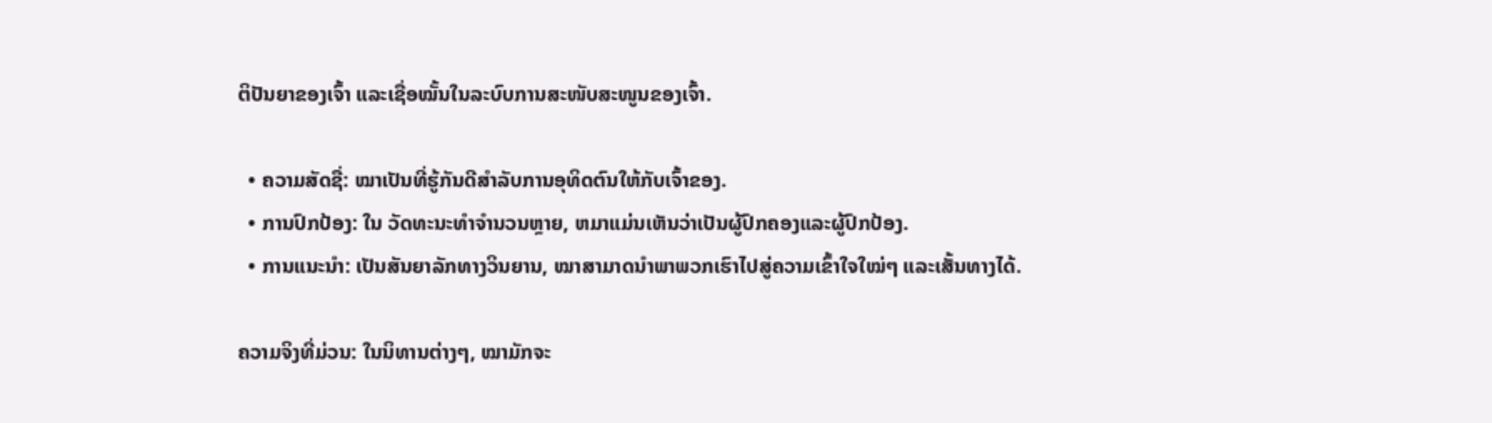ຕິປັນຍາຂອງເຈົ້າ ແລະເຊື່ອໝັ້ນໃນລະບົບການສະໜັບສະໜູນຂອງເຈົ້າ.

  • ຄວາມສັດຊື່: ໝາເປັນທີ່ຮູ້ກັນດີສຳລັບການອຸທິດຕົນໃຫ້ກັບເຈົ້າຂອງ.
  • ການປົກປ້ອງ: ໃນ ວັດທະນະທໍາຈໍານວນຫຼາຍ, ຫມາແມ່ນເຫັນວ່າເປັນຜູ້ປົກຄອງແລະຜູ້ປົກປ້ອງ.
  • ການແນະນຳ: ເປັນສັນຍາລັກທາງວິນຍານ, ໝາສາມາດນຳພາພວກເຮົາໄປສູ່ຄວາມເຂົ້າໃຈໃໝ່ໆ ແລະເສັ້ນທາງໄດ້.

ຄວາມຈິງທີ່ມ່ວນ: ໃນນິທານຕ່າງໆ, ໝາມັກຈະ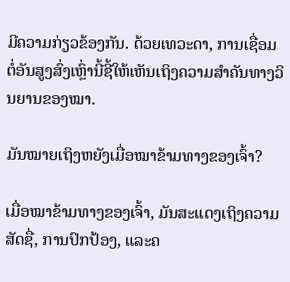ມີຄວາມກ່ຽວຂ້ອງກັນ. ດ້ວຍເທວະດາ, ການເຊື່ອມຕໍ່ອັນສູງສົ່ງເຫຼົ່ານີ້ຊີ້ໃຫ້ເຫັນເຖິງຄວາມສຳຄັນທາງວິນຍານຂອງໝາ.

ມັນໝາຍເຖິງຫຍັງເມື່ອໝາຂ້າມທາງຂອງເຈົ້າ?

ເມື່ອໝາຂ້າມທາງຂອງເຈົ້າ, ມັນສະແດງເຖິງຄວາມສັດຊື່, ການປົກປ້ອງ, ແລະຄ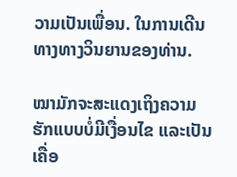ວາມເປັນເພື່ອນ. ໃນການເດີນທາງທາງວິນຍານຂອງທ່ານ.

ໝາມັກຈະສະແດງເຖິງຄວາມຮັກແບບບໍ່ມີເງື່ອນໄຂ ແລະເປັນເຄື່ອ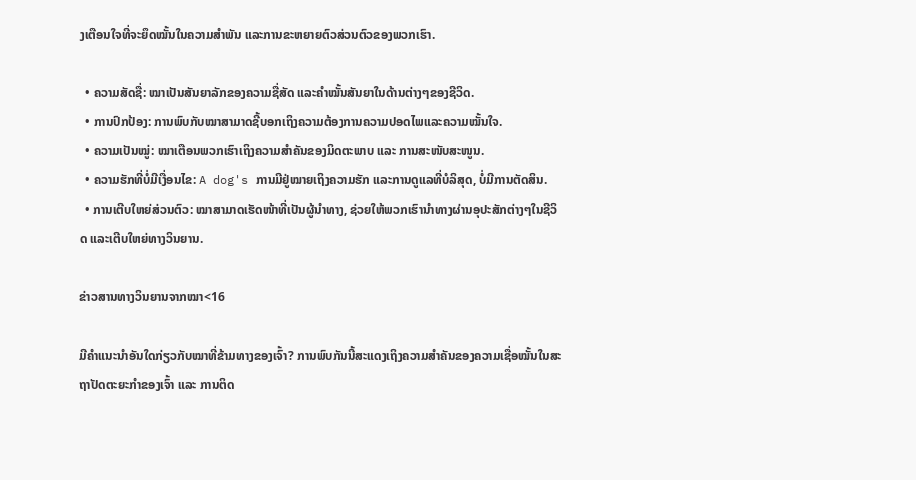ງເຕືອນໃຈທີ່ຈະຍຶດໝັ້ນໃນຄວາມສຳພັນ ແລະການຂະຫຍາຍຕົວສ່ວນຕົວຂອງພວກເຮົາ.

  • ຄວາມສັດຊື່: ໝາເປັນສັນຍາລັກຂອງຄວາມຊື່ສັດ ແລະຄຳໝັ້ນສັນຍາໃນດ້ານຕ່າງໆຂອງຊີວິດ.
  • ການປົກປ້ອງ: ການພົບກັບໝາສາມາດຊີ້ບອກເຖິງຄວາມຕ້ອງການຄວາມປອດໄພແລະຄວາມໝັ້ນໃຈ.
  • ຄວາມເປັນໝູ່: ໝາເຕືອນພວກເຮົາເຖິງຄວາມສຳຄັນຂອງມິດຕະພາບ ແລະ ການສະໜັບສະໜູນ.
  • ຄວາມຮັກທີ່ບໍ່ມີເງື່ອນໄຂ: A dog's ການມີຢູ່ໝາຍເຖິງຄວາມຮັກ ແລະການດູແລທີ່ບໍລິສຸດ, ບໍ່ມີການຕັດສິນ.
  • ການເຕີບໃຫຍ່ສ່ວນຕົວ: ໝາສາມາດເຮັດໜ້າທີ່ເປັນຜູ້ນຳທາງ, ຊ່ວຍໃຫ້ພວກເຮົານຳທາງຜ່ານອຸປະສັກຕ່າງໆໃນຊີວິດ ແລະເຕີບໃຫຍ່ທາງວິນຍານ.

ຂ່າວສານທາງວິນຍານຈາກໝາ<16

ມີຄຳແນະນຳອັນໃດກ່ຽວກັບໝາທີ່ຂ້າມທາງຂອງເຈົ້າ? ການພົບກັນນີ້ສະແດງເຖິງຄວາມສຳຄັນຂອງຄວາມເຊື່ອໝັ້ນໃນສະຖາປັດຕະຍະກຳຂອງເຈົ້າ ແລະ ການຕິດ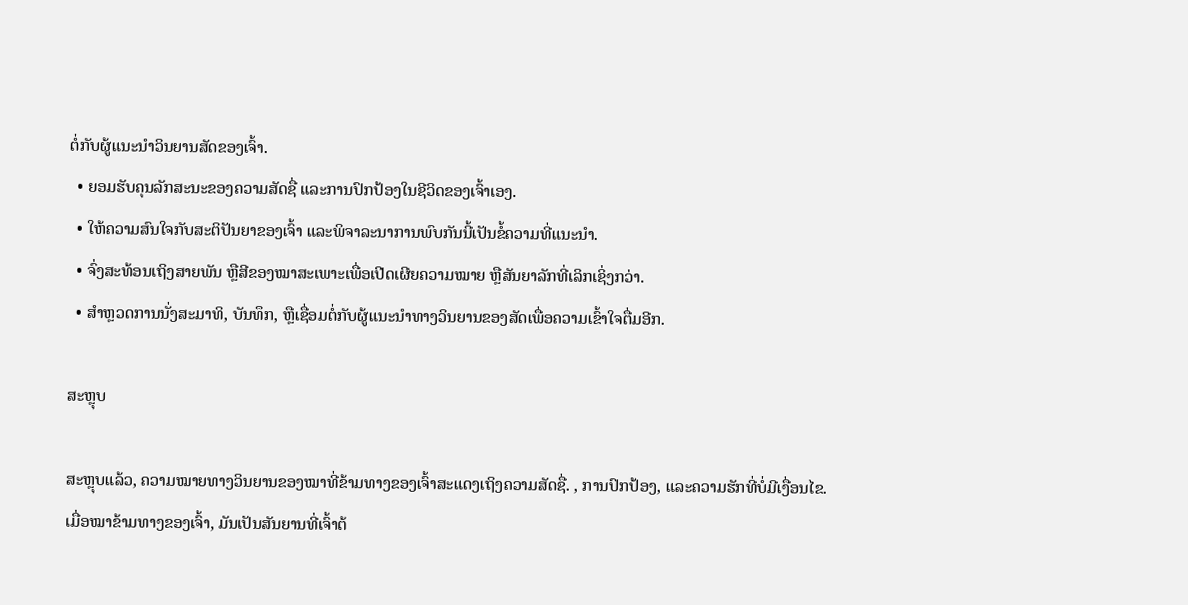ຕໍ່ກັບຜູ້ແນະນຳວິນຍານສັດຂອງເຈົ້າ.
  • ຍອມຮັບຄຸນລັກສະນະຂອງຄວາມສັດຊື່ ແລະການປົກປ້ອງໃນຊີວິດຂອງເຈົ້າເອງ.
  • ໃຫ້ຄວາມສົນໃຈກັບສະຕິປັນຍາຂອງເຈົ້າ ແລະພິຈາລະນາການພົບກັນນີ້ເປັນຂໍ້ຄວາມທີ່ແນະນຳ.
  • ຈົ່ງສະທ້ອນເຖິງສາຍພັນ ຫຼືສີຂອງໝາສະເພາະເພື່ອເປີດເຜີຍຄວາມໝາຍ ຫຼືສັນຍາລັກທີ່ເລິກເຊິ່ງກວ່າ.
  • ສໍາຫຼວດການນັ່ງສະມາທິ, ບັນທຶກ, ຫຼືເຊື່ອມຕໍ່ກັບຜູ້ແນະນໍາທາງວິນຍານຂອງສັດເພື່ອຄວາມເຂົ້າໃຈຕື່ມອີກ.

ສະຫຼຸບ

ສະຫຼຸບແລ້ວ, ຄວາມໝາຍທາງວິນຍານຂອງໝາທີ່ຂ້າມທາງຂອງເຈົ້າສະແດງເຖິງຄວາມສັດຊື່. , ການປົກປ້ອງ, ແລະຄວາມຮັກທີ່ບໍ່ມີເງື່ອນໄຂ. ເມື່ອໝາຂ້າມທາງຂອງເຈົ້າ, ມັນເປັນສັນຍານທີ່ເຈົ້າຕ້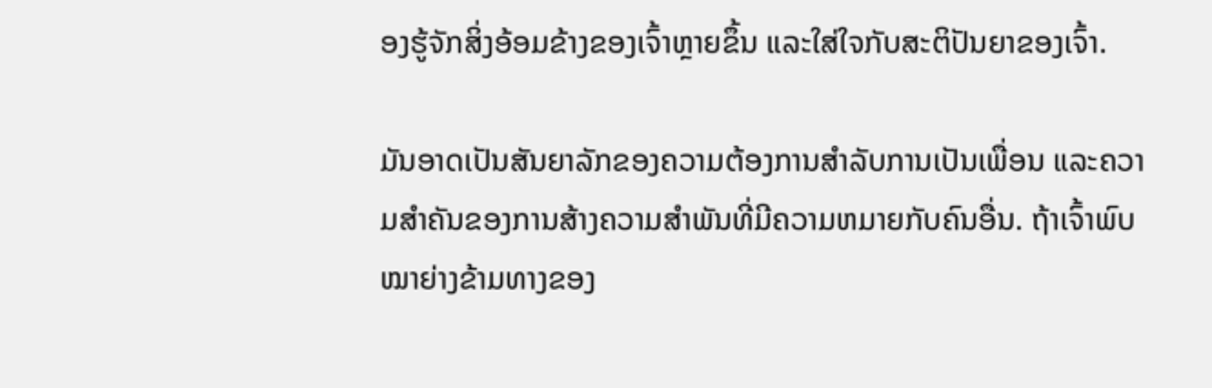ອງຮູ້ຈັກສິ່ງອ້ອມຂ້າງຂອງເຈົ້າຫຼາຍຂຶ້ນ ແລະໃສ່ໃຈກັບສະຕິປັນຍາຂອງເຈົ້າ.

ມັນອາດເປັນສັນຍາລັກຂອງຄວາມຕ້ອງການສໍາລັບການເປັນເພື່ອນ ແລະຄວາມສໍາຄັນຂອງການສ້າງຄວາມສໍາພັນທີ່ມີຄວາມຫມາຍກັບຄົນອື່ນ. ຖ້າເຈົ້າພົບໝາຍ່າງຂ້າມທາງຂອງ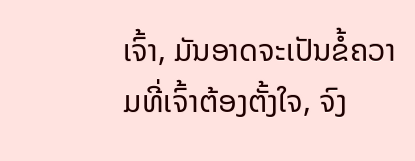ເຈົ້າ, ມັນອາດຈະເປັນຂໍ້ຄວາມທີ່ເຈົ້າຕ້ອງຕັ້ງໃຈ, ຈົງ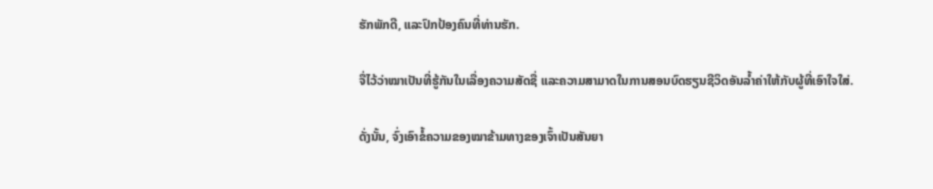ຮັກພັກດີ, ແລະປົກປ້ອງຄົນທີ່ທ່ານຮັກ.

ຈື່ໄວ້ວ່າໝາເປັນທີ່ຮູ້ກັນໃນເລື່ອງຄວາມສັດຊື່ ແລະຄວາມສາມາດໃນການສອນບົດຮຽນຊີວິດອັນລ້ຳຄ່າໃຫ້ກັບຜູ້ທີ່ເອົາໃຈໃສ່.

ດັ່ງນັ້ນ, ຈົ່ງເອົາຂໍ້ຄວາມຂອງໝາຂ້າມທາງຂອງເຈົ້າເປັນສັນຍາ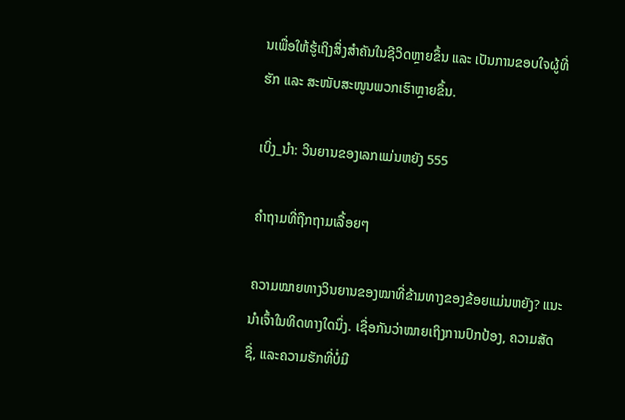ນເພື່ອໃຫ້ຮູ້ເຖິງສິ່ງສຳຄັນໃນຊີວິດຫຼາຍຂຶ້ນ ແລະ ເປັນການຂອບໃຈຜູ້ທີ່ຮັກ ແລະ ສະໜັບສະໜູນພວກເຮົາຫຼາຍຂຶ້ນ.

ເບິ່ງ_ນຳ: ວິນຍານຂອງເລກແມ່ນຫຍັງ 555

ຄຳຖາມທີ່ຖືກຖາມເລື້ອຍໆ

ຄວາມໝາຍທາງວິນຍານຂອງໝາທີ່ຂ້າມທາງຂອງຂ້ອຍແມ່ນຫຍັງ? ແນະນຳເຈົ້າໃນທິດທາງໃດນຶ່ງ. ເຊື່ອກັນວ່າໝາຍເຖິງການປົກປ້ອງ, ຄວາມສັດຊື່, ແລະຄວາມຮັກທີ່ບໍ່ມີ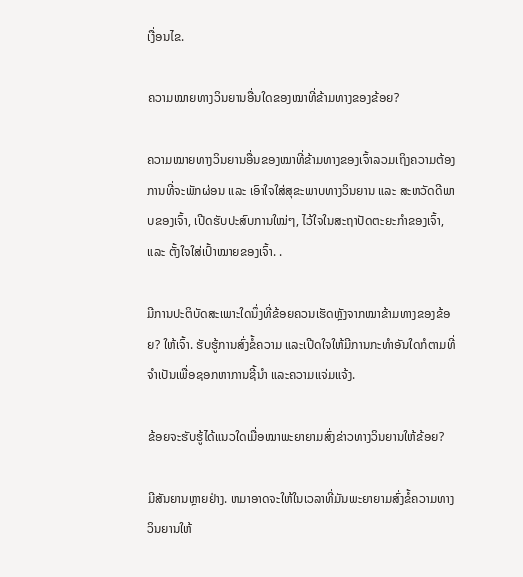ເງື່ອນໄຂ.

ຄວາມໝາຍທາງວິນຍານອື່ນໃດຂອງໝາທີ່ຂ້າມທາງຂອງຂ້ອຍ?

ຄວາມໝາຍທາງວິນຍານອື່ນຂອງໝາທີ່ຂ້າມທາງຂອງເຈົ້າລວມເຖິງຄວາມຕ້ອງການທີ່ຈະພັກຜ່ອນ ແລະ ເອົາໃຈໃສ່ສຸຂະພາບທາງວິນຍານ ແລະ ສະຫວັດດີພາບຂອງເຈົ້າ, ເປີດຮັບປະສົບການໃໝ່ໆ, ໄວ້ໃຈໃນສະຖາປັດຕະຍະກຳຂອງເຈົ້າ, ແລະ ຕັ້ງໃຈໃສ່ເປົ້າໝາຍຂອງເຈົ້າ. .

ມີການປະຕິບັດສະເພາະໃດນຶ່ງທີ່ຂ້ອຍຄວນເຮັດຫຼັງຈາກໝາຂ້າມທາງຂອງຂ້ອຍ? ໃຫ້ເຈົ້າ. ຮັບຮູ້ການສົ່ງຂໍ້ຄວາມ ແລະເປີດໃຈໃຫ້ມີການກະທຳອັນໃດກໍຕາມທີ່ຈຳເປັນເພື່ອຊອກຫາການຊີ້ນຳ ແລະຄວາມແຈ່ມແຈ້ງ.

ຂ້ອຍຈະຮັບຮູ້ໄດ້ແນວໃດເມື່ອໝາພະຍາຍາມສົ່ງຂ່າວທາງວິນຍານໃຫ້ຂ້ອຍ?

ມີສັນຍານຫຼາຍຢ່າງ. ຫມາອາດຈະໃຫ້ໃນເວລາທີ່ມັນພະຍາຍາມສົ່ງຂໍ້ຄວາມທາງວິນຍານໃຫ້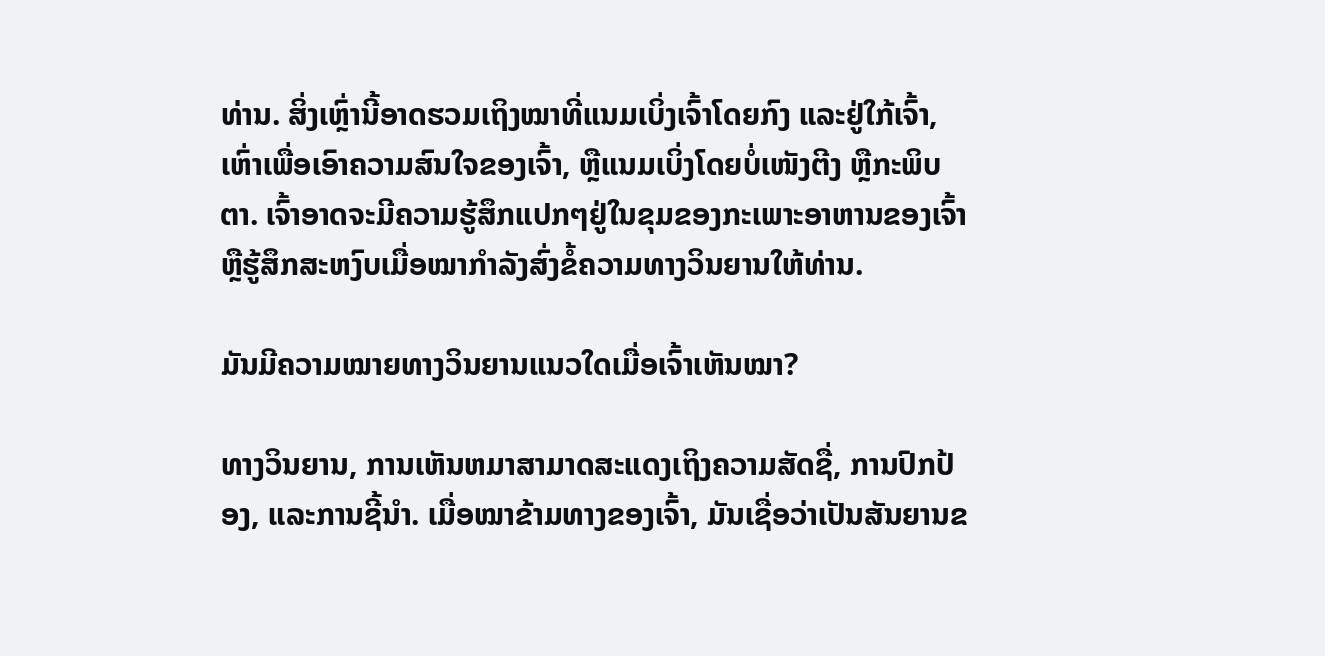ທ່ານ. ສິ່ງເຫຼົ່ານີ້ອາດຮວມເຖິງໝາທີ່ແນມເບິ່ງເຈົ້າໂດຍກົງ ແລະຢູ່ໃກ້ເຈົ້າ, ເຫົ່າເພື່ອເອົາຄວາມສົນໃຈຂອງເຈົ້າ, ຫຼືແນມເບິ່ງໂດຍບໍ່ເໜັງຕີງ ຫຼືກະພິບຕາ. ເຈົ້າອາດຈະມີຄວາມຮູ້ສຶກແປກໆຢູ່ໃນຂຸມຂອງກະເພາະອາຫານຂອງເຈົ້າ ຫຼືຮູ້ສຶກສະຫງົບເມື່ອໝາກຳລັງສົ່ງຂໍ້ຄວາມທາງວິນຍານໃຫ້ທ່ານ.

ມັນມີຄວາມໝາຍທາງວິນຍານແນວໃດເມື່ອເຈົ້າເຫັນໝາ?

ທາງວິນຍານ, ການເຫັນຫມາສາມາດສະແດງເຖິງຄວາມສັດຊື່, ການປົກປ້ອງ, ແລະການຊີ້ນໍາ. ເມື່ອໝາຂ້າມທາງຂອງເຈົ້າ, ມັນເຊື່ອວ່າເປັນສັນຍານຂ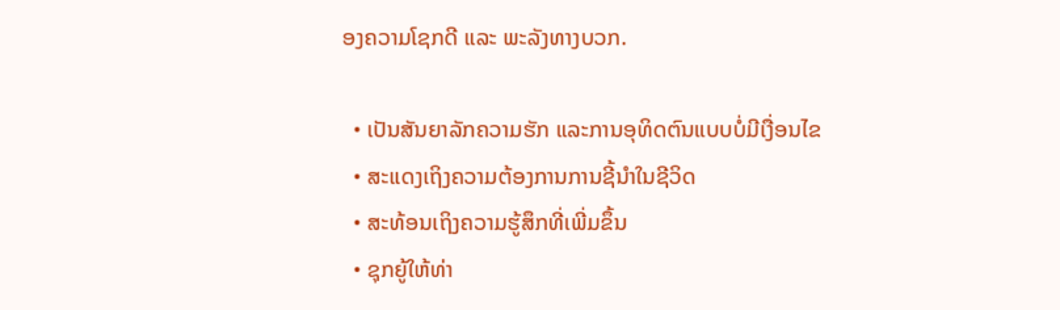ອງຄວາມໂຊກດີ ແລະ ພະລັງທາງບວກ.

  • ເປັນສັນຍາລັກຄວາມຮັກ ແລະການອຸທິດຕົນແບບບໍ່ມີເງື່ອນໄຂ
  • ສະແດງເຖິງຄວາມຕ້ອງການການຊີ້ນໍາໃນຊີວິດ
  • ສະທ້ອນເຖິງຄວາມຮູ້ສຶກທີ່ເພີ່ມຂຶ້ນ
  • ຊຸກຍູ້ໃຫ້ທ່າ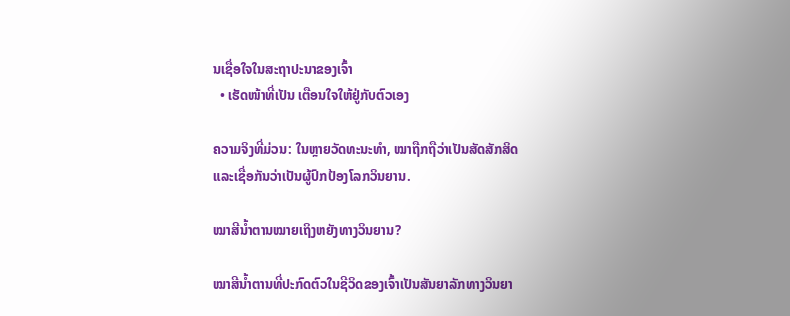ນເຊື່ອໃຈໃນສະຖາປະນາຂອງເຈົ້າ
  • ເຮັດໜ້າທີ່ເປັນ ເຕືອນໃຈໃຫ້ຢູ່ກັບຕົວເອງ

ຄວາມຈິງທີ່ມ່ວນ: ໃນຫຼາຍວັດທະນະທໍາ, ໝາຖືກຖືວ່າເປັນສັດສັກສິດ ແລະເຊື່ອກັນວ່າເປັນຜູ້ປົກປ້ອງໂລກວິນຍານ.

ໝາສີນ້ຳຕານໝາຍເຖິງຫຍັງທາງວິນຍານ?

ໝາສີນ້ຳຕານທີ່ປະກົດຕົວໃນຊີວິດຂອງເຈົ້າເປັນສັນຍາລັກທາງວິນຍາ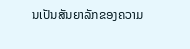ນເປັນສັນຍາລັກຂອງຄວາມ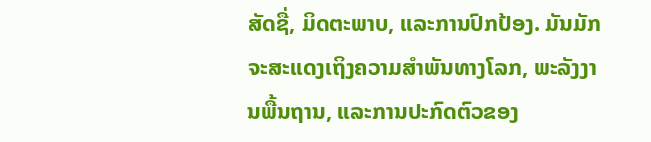ສັດຊື່, ມິດຕະພາບ, ແລະການປົກປ້ອງ. ມັນມັກຈະສະແດງເຖິງຄວາມສຳພັນທາງໂລກ, ພະລັງງານພື້ນຖານ, ແລະການປະກົດຕົວຂອງ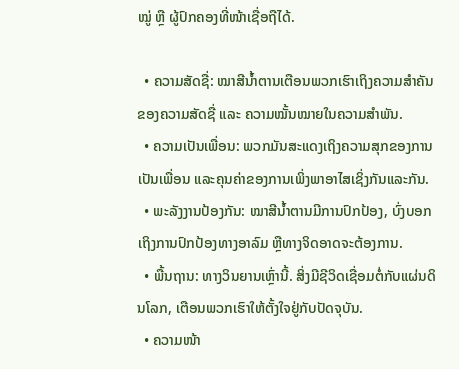ໝູ່ ຫຼື ຜູ້ປົກຄອງທີ່ໜ້າເຊື່ອຖືໄດ້.

  • ຄວາມສັດຊື່: ໝາສີນ້ຳຕານເຕືອນພວກເຮົາເຖິງຄວາມສຳຄັນຂອງຄວາມສັດຊື່ ແລະ ຄວາມໝັ້ນໝາຍໃນຄວາມສຳພັນ.
  • ຄວາມເປັນເພື່ອນ: ພວກມັນສະແດງເຖິງຄວາມສຸກຂອງການເປັນເພື່ອນ ແລະຄຸນຄ່າຂອງການເພິ່ງພາອາໄສເຊິ່ງກັນແລະກັນ.
  • ພະລັງງານປ້ອງກັນ: ໝາສີນ້ຳຕານມີການປົກປ້ອງ, ບົ່ງບອກເຖິງການປົກປ້ອງທາງອາລົມ ຫຼືທາງຈິດອາດຈະຕ້ອງການ.
  • ພື້ນຖານ: ທາງວິນຍານເຫຼົ່ານີ້. ສິ່ງມີຊີວິດເຊື່ອມຕໍ່ກັບແຜ່ນດິນໂລກ, ເຕືອນພວກເຮົາໃຫ້ຕັ້ງໃຈຢູ່ກັບປັດຈຸບັນ.
  • ຄວາມໜ້າ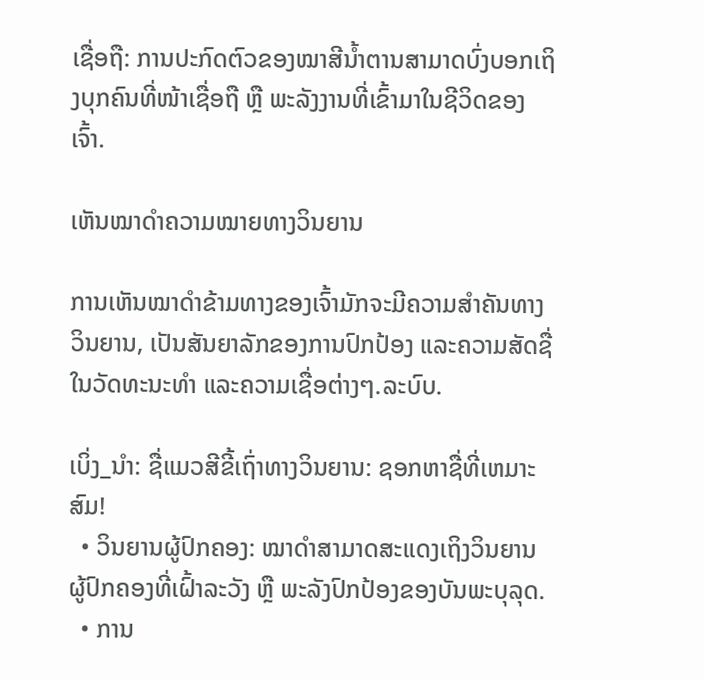ເຊື່ອຖື: ການປະກົດຕົວຂອງໝາສີນ້ຳຕານສາມາດບົ່ງບອກເຖິງບຸກຄົນທີ່ໜ້າເຊື່ອຖື ຫຼື ພະລັງງານທີ່ເຂົ້າມາໃນຊີວິດຂອງເຈົ້າ.

ເຫັນໝາດຳຄວາມໝາຍທາງວິນຍານ

ການເຫັນໝາດຳຂ້າມທາງຂອງເຈົ້າມັກຈະມີຄວາມສຳຄັນທາງວິນຍານ, ເປັນສັນຍາລັກຂອງການປົກປ້ອງ ແລະຄວາມສັດຊື່ໃນວັດທະນະທຳ ແລະຄວາມເຊື່ອຕ່າງໆ.ລະບົບ.

ເບິ່ງ_ນຳ: ຊື່ແມວສີຂີ້ເຖົ່າທາງວິນຍານ: ຊອກຫາຊື່ທີ່ເຫມາະສົມ!
  • ວິນຍານຜູ້ປົກຄອງ: ໝາດຳສາມາດສະແດງເຖິງວິນຍານຜູ້ປົກຄອງທີ່ເຝົ້າລະວັງ ຫຼື ພະລັງປົກປ້ອງຂອງບັນພະບຸລຸດ.
  • ການ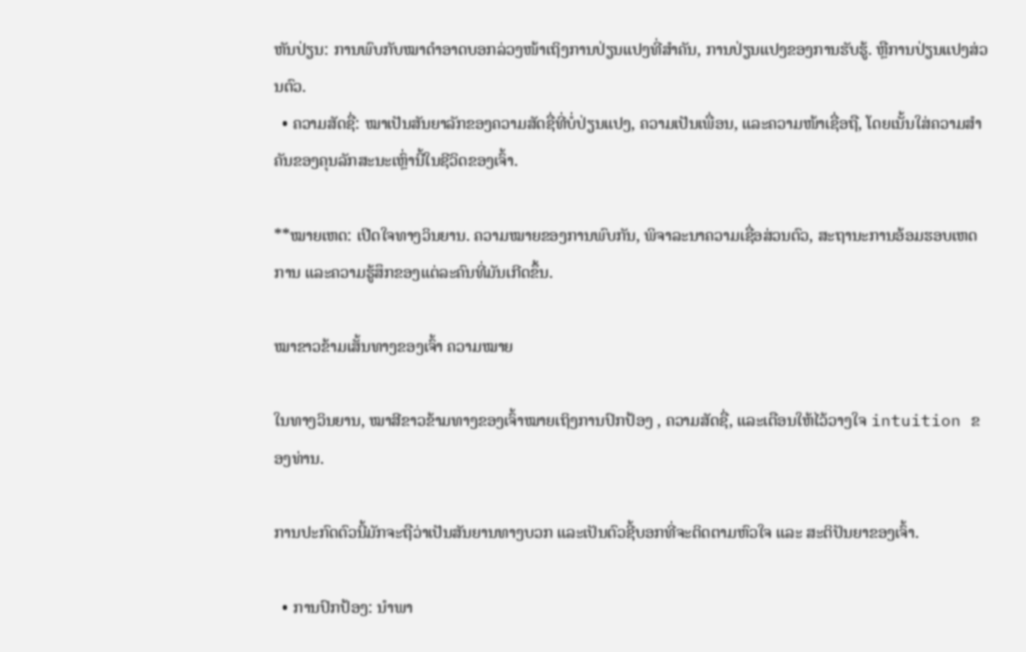ຫັນປ່ຽນ: ການພົບກັບໝາດຳອາດບອກລ່ວງໜ້າເຖິງການປ່ຽນແປງທີ່ສຳຄັນ, ການປ່ຽນແປງຂອງການຮັບຮູ້. ຫຼືການປ່ຽນແປງສ່ວນຕົວ.
  • ຄວາມສັດຊື່: ໝາເປັນສັນຍາລັກຂອງຄວາມສັດຊື່ທີ່ບໍ່ປ່ຽນແປງ, ຄວາມເປັນເພື່ອນ, ແລະຄວາມໜ້າເຊື່ອຖື, ໂດຍເນັ້ນໃສ່ຄວາມສຳຄັນຂອງຄຸນລັກສະນະເຫຼົ່ານີ້ໃນຊີວິດຂອງເຈົ້າ.

**ໝາຍເຫດ: ເປີດໃຈທາງວິນຍານ. ຄວາມໝາຍຂອງການພົບກັນ, ພິຈາລະນາຄວາມເຊື່ອສ່ວນຕົວ, ສະຖານະການອ້ອມຮອບເຫດການ ແລະຄວາມຮູ້ສຶກຂອງແຕ່ລະຄົນທີ່ມັນເກີດຂຶ້ນ.

ໝາຂາວຂ້າມເສັ້ນທາງຂອງເຈົ້າ ຄວາມໝາຍ

ໃນທາງວິນຍານ, ໝາສີຂາວຂ້າມທາງຂອງເຈົ້າໝາຍເຖິງການປົກປ້ອງ , ຄວາມສັດຊື່, ແລະເຕືອນໃຫ້ໄວ້ວາງໃຈ intuition ຂອງທ່ານ.

ການປະກົດຕົວນີ້ມັກຈະຖືວ່າເປັນສັນຍານທາງບວກ ແລະເປັນຕົວຊີ້ບອກທີ່ຈະຕິດຕາມຫົວໃຈ ແລະ ສະຕິປັນຍາຂອງເຈົ້າ.

  • ການປົກປ້ອງ: ນຳພາ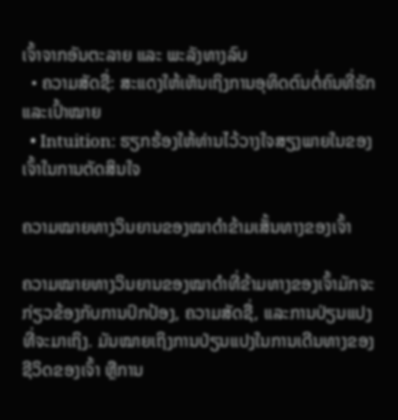ເຈົ້າຈາກອັນຕະລາຍ ແລະ ພະລັງທາງລົບ
  • ຄວາມສັດຊື່: ສະແດງໃຫ້ເຫັນເຖິງການອຸທິດຕົນຕໍ່ຄົນທີ່ຮັກ ແລະເປົ້າໝາຍ
  • Intuition: ຮຽກຮ້ອງໃຫ້ທ່ານໄວ້ວາງໃຈສຽງພາຍໃນຂອງເຈົ້າໃນການຕັດສິນໃຈ

ຄວາມໝາຍທາງວິນຍານຂອງໝາດຳຂ້າມເສັ້ນທາງຂອງເຈົ້າ

ຄວາມໝາຍທາງວິນຍານຂອງໝາດຳທີ່ຂ້າມທາງຂອງເຈົ້າມັກຈະກ່ຽວຂ້ອງກັບການປົກປ້ອງ, ຄວາມສັດຊື່, ແລະການປ່ຽນແປງທີ່ຈະມາເຖິງ. ມັນໝາຍເຖິງການປ່ຽນແປງໃນການເດີນທາງຂອງຊີວິດຂອງເຈົ້າ ຫຼືການ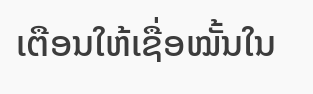ເຕືອນໃຫ້ເຊື່ອໝັ້ນໃນ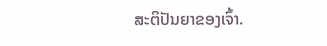ສະຕິປັນຍາຂອງເຈົ້າ.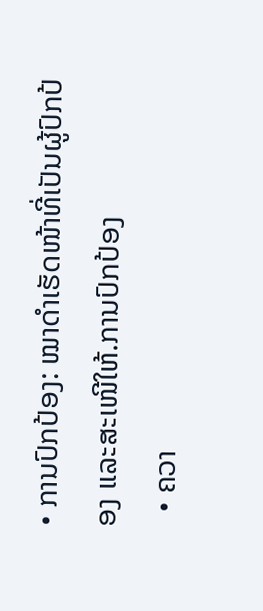• ການປົກປ້ອງ: ໝາດຳເຮັດໜ້າທີ່ເປັນຜູ້ປົກປ້ອງ ແລະສະເໜີໃຫ້.ການປົກປ້ອງ
  • ຄວາ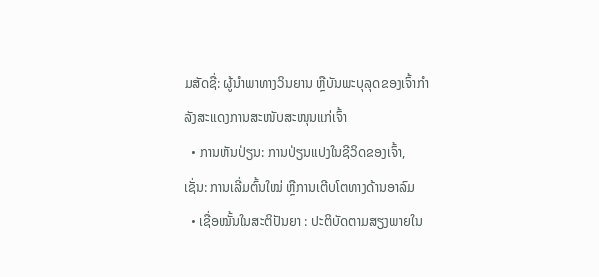ມສັດຊື່: ຜູ້ນຳພາທາງວິນຍານ ຫຼືບັນພະບຸລຸດຂອງເຈົ້າກຳລັງສະແດງການສະໜັບສະໜຸນແກ່ເຈົ້າ
  • ການຫັນປ່ຽນ: ການປ່ຽນແປງໃນຊີວິດຂອງເຈົ້າ, ເຊັ່ນ: ການເລີ່ມຕົ້ນໃໝ່ ຫຼືການເຕີບໂຕທາງດ້ານອາລົມ
  • ເຊື່ອໝັ້ນໃນສະຕິປັນຍາ : ປະຕິບັດຕາມສຽງພາຍໃນ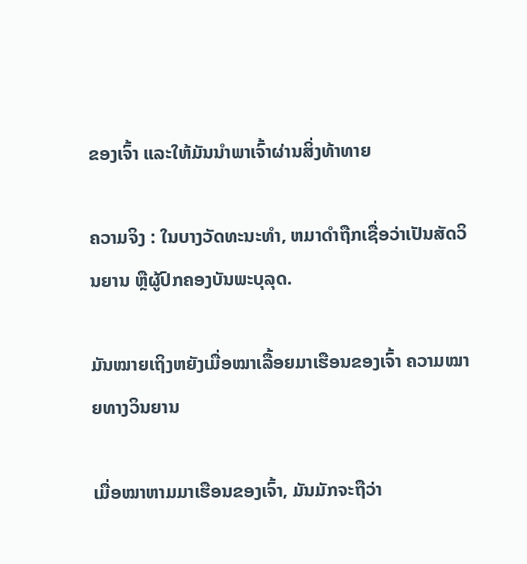ຂອງເຈົ້າ ແລະໃຫ້ມັນນໍາພາເຈົ້າຜ່ານສິ່ງທ້າທາຍ

ຄວາມຈິງ : ໃນບາງວັດທະນະທໍາ, ຫມາດໍາຖືກເຊື່ອວ່າເປັນສັດວິນຍານ ຫຼືຜູ້ປົກຄອງບັນພະບຸລຸດ.

ມັນໝາຍເຖິງຫຍັງເມື່ອໝາເລື້ອຍມາເຮືອນຂອງເຈົ້າ ຄວາມໝາຍທາງວິນຍານ

ເມື່ອໝາຫາມມາເຮືອນຂອງເຈົ້າ, ມັນມັກຈະຖືວ່າ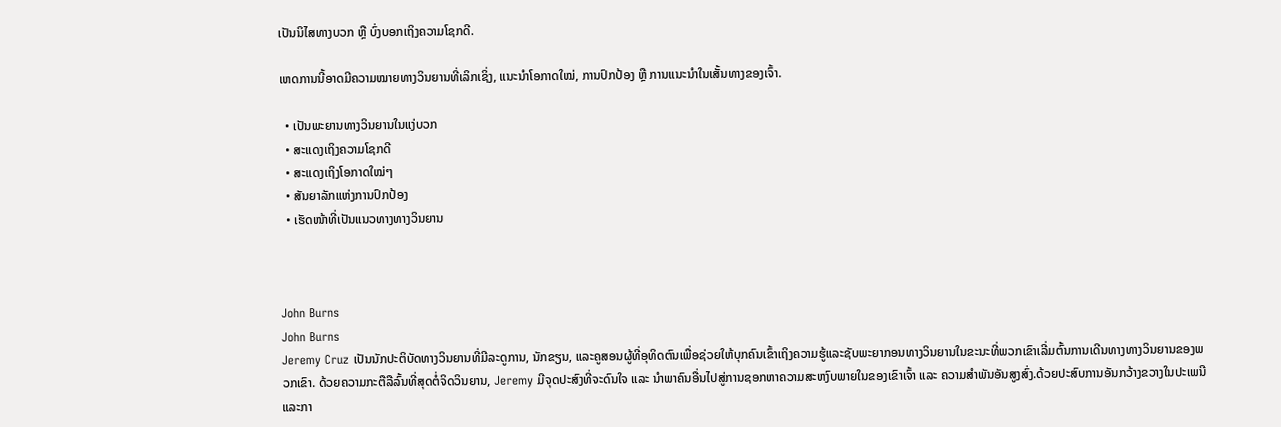ເປັນນິໄສທາງບວກ ຫຼື ບົ່ງບອກເຖິງຄວາມໂຊກດີ.

ເຫດການນີ້ອາດມີຄວາມໝາຍທາງວິນຍານທີ່ເລິກເຊິ່ງ, ແນະນຳໂອກາດໃໝ່, ການປົກປ້ອງ ຫຼື ການແນະນຳໃນເສັ້ນທາງຂອງເຈົ້າ.

  • ເປັນພະຍານທາງວິນຍານໃນແງ່ບວກ
  • ສະແດງເຖິງຄວາມໂຊກດີ
  • ສະແດງເຖິງໂອກາດໃໝ່ໆ
  • ສັນຍາລັກແຫ່ງການປົກປ້ອງ
  • ເຮັດໜ້າທີ່ເປັນແນວທາງທາງວິນຍານ



John Burns
John Burns
Jeremy Cruz ເປັນນັກປະຕິບັດທາງວິນຍານທີ່ມີລະດູການ, ນັກຂຽນ, ແລະຄູສອນຜູ້ທີ່ອຸທິດຕົນເພື່ອຊ່ວຍໃຫ້ບຸກຄົນເຂົ້າເຖິງຄວາມຮູ້ແລະຊັບພະຍາກອນທາງວິນຍານໃນຂະນະທີ່ພວກເຂົາເລີ່ມຕົ້ນການເດີນທາງທາງວິນຍານຂອງພວກເຂົາ. ດ້ວຍຄວາມກະຕືລືລົ້ນທີ່ສຸດຕໍ່ຈິດວິນຍານ, Jeremy ມີຈຸດປະສົງທີ່ຈະດົນໃຈ ແລະ ນຳພາຄົນອື່ນໄປສູ່ການຊອກຫາຄວາມສະຫງົບພາຍໃນຂອງເຂົາເຈົ້າ ແລະ ຄວາມສຳພັນອັນສູງສົ່ງ.ດ້ວຍປະສົບການອັນກວ້າງຂວາງໃນປະເພນີ ແລະກາ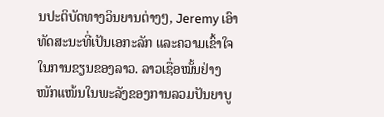ນປະຕິບັດທາງວິນຍານຕ່າງໆ, Jeremy ເອົາທັດສະນະທີ່ເປັນເອກະລັກ ແລະຄວາມເຂົ້າໃຈໃນການຂຽນຂອງລາວ. ລາວເຊື່ອໝັ້ນຢ່າງໜັກແໜ້ນໃນພະລັງຂອງການລວມປັນຍາບູ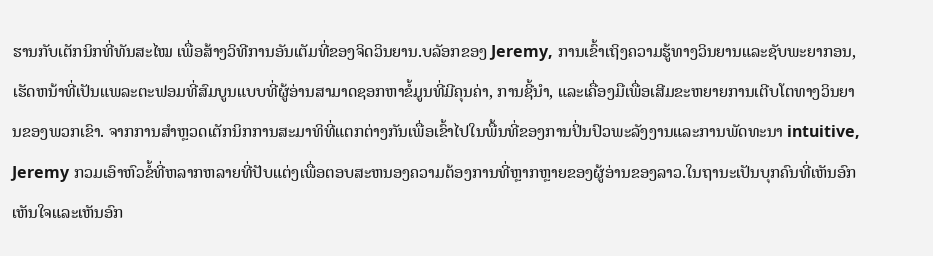ຮານກັບເຕັກນິກທີ່ທັນສະໄໝ ເພື່ອສ້າງວິທີການອັນເຕັມທີ່ຂອງຈິດວິນຍານ.ບລັອກຂອງ Jeremy, ການເຂົ້າເຖິງຄວາມຮູ້ທາງວິນຍານແລະຊັບພະຍາກອນ, ເຮັດຫນ້າທີ່ເປັນແພລະຕະຟອມທີ່ສົມບູນແບບທີ່ຜູ້ອ່ານສາມາດຊອກຫາຂໍ້ມູນທີ່ມີຄຸນຄ່າ, ການຊີ້ນໍາ, ແລະເຄື່ອງມືເພື່ອເສີມຂະຫຍາຍການເຕີບໂຕທາງວິນຍານຂອງພວກເຂົາ. ຈາກການສໍາຫຼວດເຕັກນິກການສະມາທິທີ່ແຕກຕ່າງກັນເພື່ອເຂົ້າໄປໃນພື້ນທີ່ຂອງການປິ່ນປົວພະລັງງານແລະການພັດທະນາ intuitive, Jeremy ກວມເອົາຫົວຂໍ້ທີ່ຫລາກຫລາຍທີ່ປັບແຕ່ງເພື່ອຕອບສະຫນອງຄວາມຕ້ອງການທີ່ຫຼາກຫຼາຍຂອງຜູ້ອ່ານຂອງລາວ.ໃນຖານະເປັນບຸກຄົນທີ່ເຫັນອົກເຫັນໃຈແລະເຫັນອົກ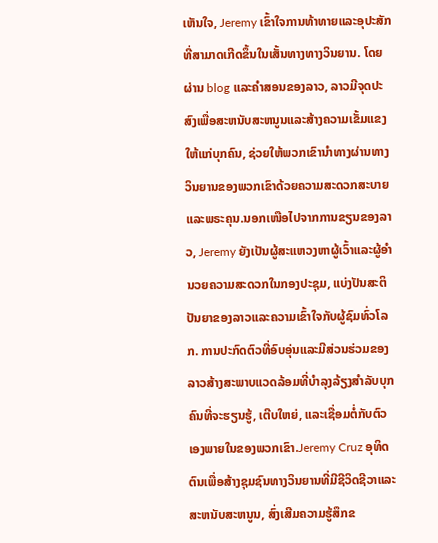ເຫັນໃຈ, Jeremy ເຂົ້າໃຈການທ້າທາຍແລະອຸປະສັກທີ່ສາມາດເກີດຂຶ້ນໃນເສັ້ນທາງທາງວິນຍານ. ໂດຍຜ່ານ blog ແລະຄໍາສອນຂອງລາວ, ລາວມີຈຸດປະສົງເພື່ອສະຫນັບສະຫນູນແລະສ້າງຄວາມເຂັ້ມແຂງໃຫ້ແກ່ບຸກຄົນ, ຊ່ວຍໃຫ້ພວກເຂົານໍາທາງຜ່ານທາງວິນຍານຂອງພວກເຂົາດ້ວຍຄວາມສະດວກສະບາຍແລະພຣະຄຸນ.ນອກເໜືອໄປຈາກການຂຽນຂອງລາວ, Jeremy ຍັງເປັນຜູ້ສະແຫວງຫາຜູ້ເວົ້າແລະຜູ້ອໍານວຍຄວາມສະດວກໃນກອງປະຊຸມ, ແບ່ງປັນສະຕິປັນຍາຂອງລາວແລະຄວາມເຂົ້າໃຈກັບຜູ້ຊົມທົ່ວໂລກ. ການປະກົດຕົວທີ່ອົບອຸ່ນແລະມີສ່ວນຮ່ວມຂອງລາວສ້າງສະພາບແວດລ້ອມທີ່ບໍາລຸງລ້ຽງສໍາລັບບຸກຄົນທີ່ຈະຮຽນຮູ້, ເຕີບໃຫຍ່, ແລະເຊື່ອມຕໍ່ກັບຕົວເອງພາຍໃນຂອງພວກເຂົາ.Jeremy Cruz ອຸທິດຕົນເພື່ອສ້າງຊຸມຊົນທາງວິນຍານທີ່ມີຊີວິດຊີວາແລະສະຫນັບສະຫນູນ, ສົ່ງເສີມຄວາມຮູ້ສຶກຂ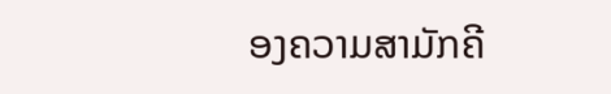ອງຄວາມສາມັກຄີ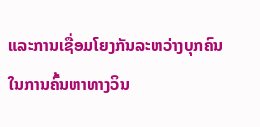ແລະການເຊື່ອມໂຍງກັນລະຫວ່າງບຸກຄົນໃນການຄົ້ນຫາທາງວິນ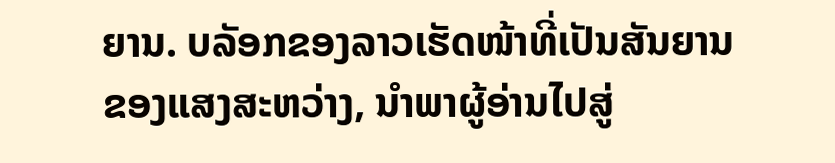ຍານ. ບລັອກຂອງລາວເຮັດໜ້າທີ່ເປັນສັນຍານຂອງແສງສະຫວ່າງ, ນໍາພາຜູ້ອ່ານໄປສູ່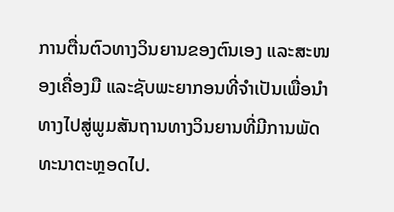ການຕື່ນຕົວທາງວິນຍານຂອງຕົນເອງ ແລະສະໜອງເຄື່ອງມື ແລະຊັບພະຍາກອນທີ່ຈໍາເປັນເພື່ອນໍາທາງໄປສູ່ພູມສັນຖານທາງວິນຍານທີ່ມີການພັດທະນາຕະຫຼອດໄປ.